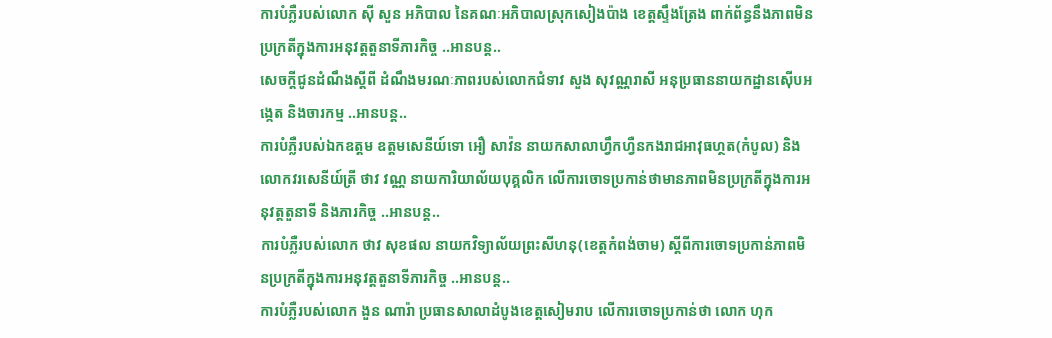ការបំភ្លឺរបស់លោក ស៊ី សួន អភិបាល នៃគណៈអភិបាលស្រុកសៀងប៉ាង ខេត្តស្ទឹងត្រែង ពាក់ព័ន្ធនឹងភាពមិនប្រក្រតីក្នុងការអនុវត្តតួនាទីភារកិច្ច ..អានបន្ត..
សេចក្តីជូនដំណឹងស្តីពី ដំណឹងមរណៈភាពរបស់លោកជំទាវ សួង សុវណ្ណរាសី អនុប្រធាននាយកដ្ឋានស៊ើបអង្កេត និងចារកម្ម ..អានបន្ត..
ការបំភ្លឺរបស់ឯកឧត្តម ឧត្តមសេនីយ៍ទោ អឿ សាវ៉ន នាយកសាលាហ្វឹកហ្វឺនកងរាជអាវុធហ្ថត(កំបូល) និងលោកវរសេនីយ៍ត្រី ថាវ វណ្ណ នាយការិយាល័យបុគ្គលិក លើការចោទប្រកាន់ថាមានភាពមិនប្រក្រតីក្នុងការអនុវត្តតួនាទី និងភារកិច្ច ..អានបន្ត..
ការបំភ្លឺរបស់លោក ថាវ សុខផល នាយកវិទ្យាល័យព្រះសីហនុ(ខេត្តកំពង់ចាម) ស្តីពីការចោទប្រកាន់ភាពមិនប្រក្រតីក្នុងការអនុវត្តតួនាទីភារកិច្ច ..អានបន្ត..
ការបំភ្លឺរបស់លោក ងួន ណារ៉ា ប្រធានសាលាដំបូងខេត្តសៀមរាប លើការចោទប្រកាន់ថា លោក ហុក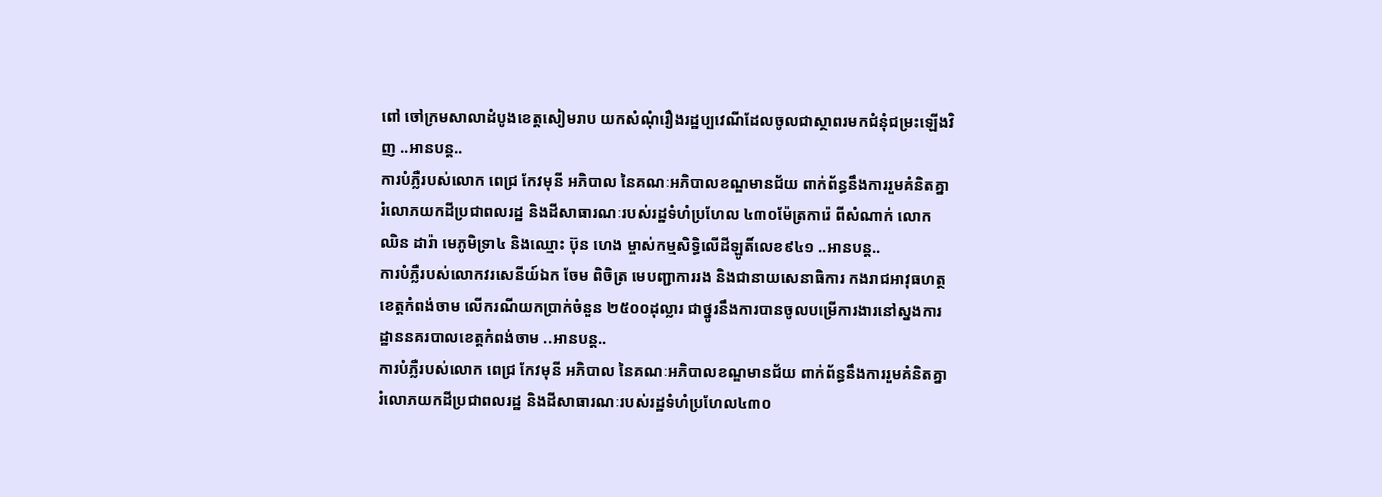ពៅ ចៅក្រមសាលាដំបូងខេត្តសៀមរាប យកសំណុំរឿងរដ្ឋប្បវេណីដែលចូលជាស្ថាពរមកជំនុំជម្រះឡើងវិញ ..អានបន្ត..
ការបំភ្លឺរបស់លោក ពេជ្រ កែវមុនី អភិបាល នៃគណៈអភិបាលខណ្ឌមានជ័យ ពាក់ព័ន្ធនឹងការរួមគំនិតគ្នារំលោភយកដីប្រជាពលរដ្ឋ និងដីសាធារណៈរបស់រដ្ឋទំហំប្រហែល ៤៣០ម៉ែត្រការ៉េ ពីសំណាក់ លោក ឈិន ដារ៉ា មេភូមិទ្រា៤ និងឈ្មោះ ប៊ុន ហេង ម្ចាស់កម្មសិទ្ធិលើដីឡូតិ៍លេខ៩៤១ ..អានបន្ត..
ការបំភ្លឺរបស់លោកវរសេនីយ៍ឯក ចែម ពិចិត្រ មេបញ្ជាការរង និងជានាយសេនាធិការ កងរាជអាវុធហត្ថ ខេត្តកំពង់ចាម លើករណីយកប្រាក់ចំនួន ២៥០០ដុល្លារ ជាថ្នូរនឹងការបានចូលបម្រើការងារនៅស្នងការដ្ឋាននគរបាលខេត្តកំពង់ចាម ..អានបន្ត..
ការបំភ្លឺរបស់លោក ពេជ្រ កែវមុនី អភិបាល នៃគណៈអភិបាលខណ្ឌមានជ័យ ពាក់ព័ន្ធនឹងការរួមគំនិតគ្នារំលោភយកដីប្រជាពលរដ្ឋ និងដីសាធារណៈរបស់រដ្ឋទំហំប្រហែល៤៣០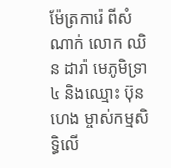ម៉ែត្រការ៉េ ពីសំណាក់ លោក ឈិន ដារ៉ា មេភូមិទ្រា៤ និងឈ្មោះ ប៊ុន ហេង ម្ចាស់កម្មសិទ្ធិលើ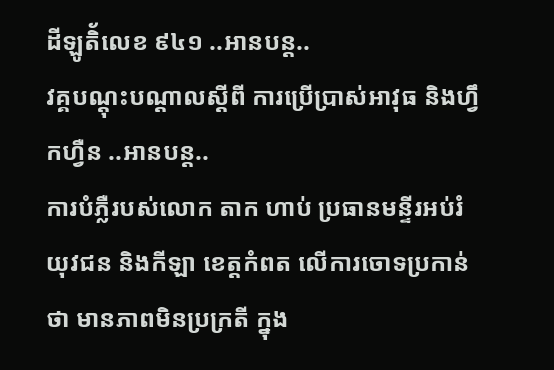ដីឡូតិ័លេខ ៩៤១ ..អានបន្ត..
វគ្គបណ្តុះបណ្តាលស្តីពី ការប្រើប្រាស់អាវុធ និងហ្វឹកហ្វឺន ..អានបន្ត..
ការបំភ្លឺរបស់លោក តាក ហាប់ ប្រធានមន្ទីរអប់រំ យុវជន និងកីឡា ខេត្តកំពត លើការចោទប្រកាន់ថា មានភាពមិនប្រក្រតី ក្នុង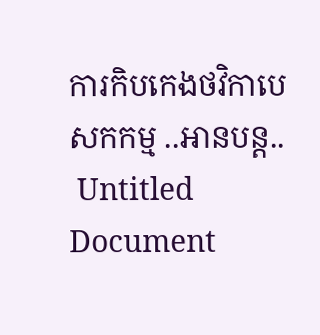ការកិបកេងថវិកាបេសកកម្ម ..អានបន្ត..
 Untitled Document